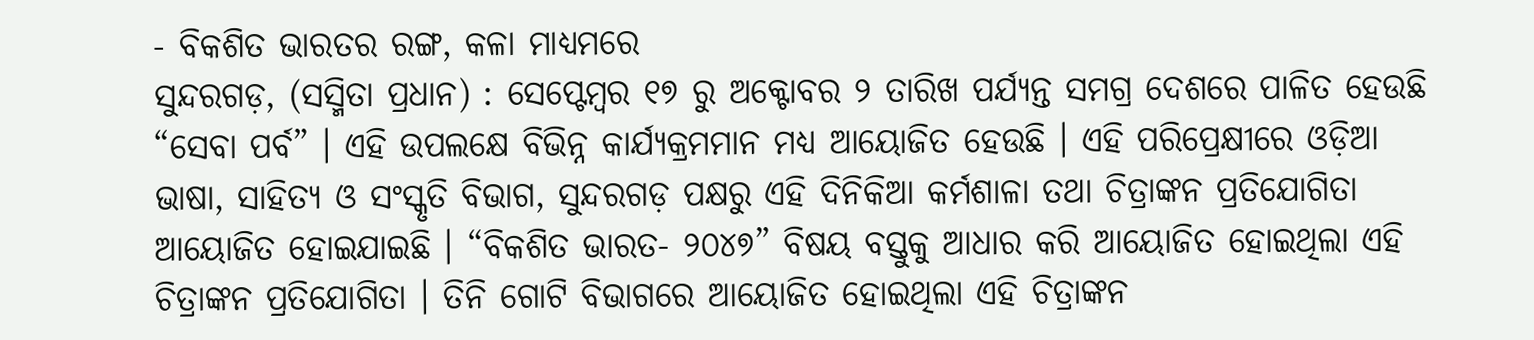- ବିକଶିତ ଭାରତର ରଙ୍ଗ, କଳା ମାଧ୍ୟମରେ
ସୁନ୍ଦରଗଡ଼, (ସସ୍ମିତା ପ୍ରଧାନ) : ସେପ୍ଟେମ୍ବର ୧୭ ରୁ ଅକ୍ଟୋବର ୨ ତାରିଖ ପର୍ଯ୍ୟନ୍ତ ସମଗ୍ର ଦେଶରେ ପାଳିତ ହେଉଛି “ସେବା ପର୍ବ” । ଏହି ଉପଲକ୍ଷେ ବିଭିନ୍ନ କାର୍ଯ୍ୟକ୍ରମମାନ ମଧ୍ୟ ଆୟୋଜିତ ହେଉଛି । ଏହି ପରିପ୍ରେକ୍ଷୀରେ ଓଡ଼ିଆ ଭାଷା, ସାହିତ୍ୟ ଓ ସଂସ୍କୃତି ବିଭାଗ, ସୁନ୍ଦରଗଡ଼ ପକ୍ଷରୁ ଏହି ଦିନିକିଆ କର୍ମଶାଳା ତଥା ଚିତ୍ରାଙ୍କନ ପ୍ରତିଯୋଗିତା ଆୟୋଜିତ ହୋଇଯାଇଛି । “ବିକଶିତ ଭାରତ- ୨୦୪୭” ବିଷୟ ବସ୍ତୁକୁ ଆଧାର କରି ଆୟୋଜିତ ହୋଇଥିଲା ଏହି ଚିତ୍ରାଙ୍କନ ପ୍ରତିଯୋଗିତା । ତିନି ଗୋଟି ବିଭାଗରେ ଆୟୋଜିତ ହୋଇଥିଲା ଏହି ଚିତ୍ରାଙ୍କନ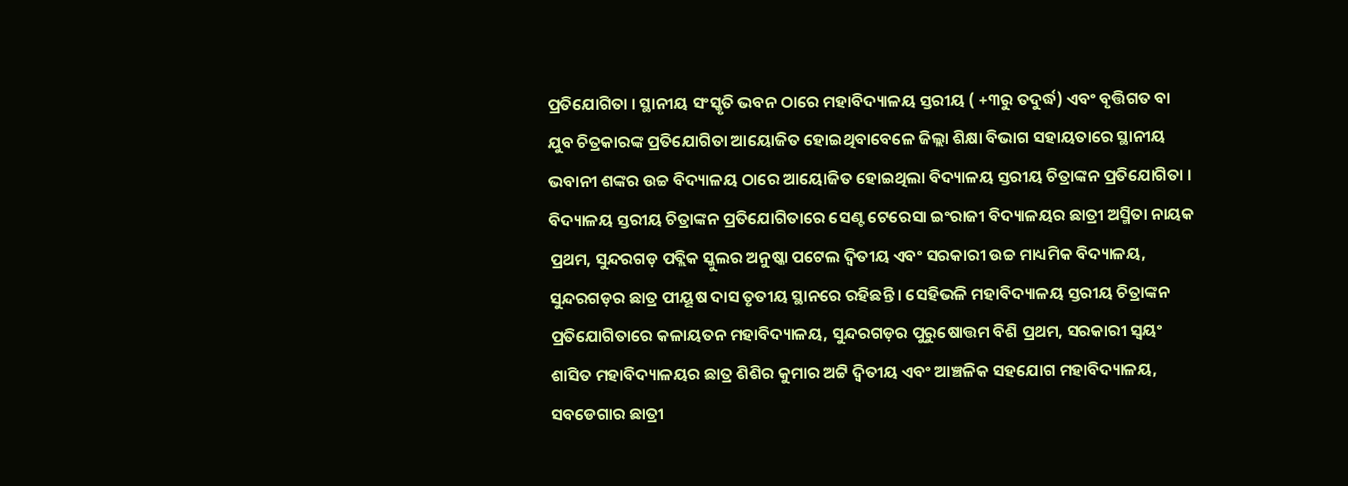ପ୍ରତିଯୋଗିତା । ସ୍ଥାନୀୟ ସଂସ୍କୃତି ଭବନ ଠାରେ ମହାବିଦ୍ୟାଳୟ ସ୍ତରୀୟ ( +୩ରୁ ତଦୁର୍ଦ୍ଧ) ଏବଂ ବୃତ୍ତିଗତ ବା ଯୁବ ଚିତ୍ରକାରଙ୍କ ପ୍ରତିଯୋଗିତା ଆୟୋଜିତ ହୋଇଥିବାବେଳେ ଜିଲ୍ଲା ଶିକ୍ଷା ବିଭାଗ ସହାୟତାରେ ସ୍ଥାନୀୟ ଭବାନୀ ଶଙ୍କର ଉଚ୍ଚ ବିଦ୍ୟାଳୟ ଠାରେ ଆୟୋଜିତ ହୋଇଥିଲା ବିଦ୍ୟାଳୟ ସ୍ତରୀୟ ଚିତ୍ରାଙ୍କନ ପ୍ରତିଯୋଗିତା । ବିଦ୍ୟାଳୟ ସ୍ତରୀୟ ଚିତ୍ରାଙ୍କନ ପ୍ରତିଯୋଗିତାରେ ସେଣ୍ଟ ଟେରେସା ଇଂରାଜୀ ବିଦ୍ୟାଳୟର ଛାତ୍ରୀ ଅସ୍ମିତା ନାୟକ ପ୍ରଥମ, ସୁନ୍ଦରଗଡ଼ ପବ୍ଲିକ ସ୍କୁଲର ଅନୁଷ୍କା ପଟେଲ ଦ୍ୱିତୀୟ ଏବଂ ସରକାରୀ ଉଚ୍ଚ ମାଧ୍ୟମିକ ବିଦ୍ୟାଳୟ, ସୁନ୍ଦରଗଡ଼ର ଛାତ୍ର ପୀୟୂଷ ଦାସ ତୃତୀୟ ସ୍ଥାନରେ ରହିଛନ୍ତି । ସେହିଭଳି ମହାବିଦ୍ୟାଳୟ ସ୍ତରୀୟ ଚିତ୍ରାଙ୍କନ ପ୍ରତିଯୋଗିତାରେ କଳାୟତନ ମହାବିଦ୍ୟାଳୟ, ସୁନ୍ଦରଗଡ଼ର ପୁରୁଷୋତ୍ତମ ବିଶି ପ୍ରଥମ, ସରକାରୀ ସ୍ଵୟଂ ଶାସିତ ମହାବିଦ୍ୟାଳୟର ଛାତ୍ର ଶିଶିର କୁମାର ଅଟ୍ଟି ଦ୍ୱିତୀୟ ଏବଂ ଆଞ୍ଚଳିକ ସହଯୋଗ ମହାବିଦ୍ୟାଳୟ, ସବଡେଗାର ଛାତ୍ରୀ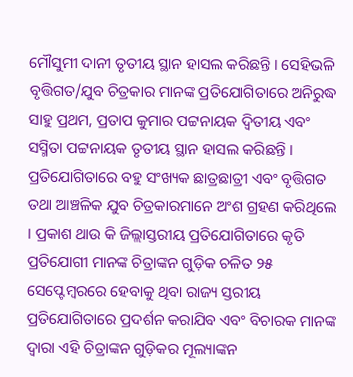ମୌସୁମୀ ଦାନୀ ତୃତୀୟ ସ୍ଥାନ ହାସଲ କରିଛନ୍ତି । ସେହିଭଳି ବୃତ୍ତିଗତ/ଯୁବ ଚିତ୍ରକାର ମାନଙ୍କ ପ୍ରତିଯୋଗିତାରେ ଅନିରୁଦ୍ଧ ସାହୁ ପ୍ରଥମ, ପ୍ରତାପ କୁମାର ପଟ୍ଟନାୟକ ଦ୍ୱିତୀୟ ଏବଂ ସସ୍ମିତା ପଟ୍ଟନାୟକ ତୃତୀୟ ସ୍ଥାନ ହାସଲ କରିଛନ୍ତି । ପ୍ରତିଯୋଗିତାରେ ବହୁ ସଂଖ୍ୟକ ଛାତ୍ରଛାତ୍ରୀ ଏବଂ ବୃତ୍ତିଗତ ତଥା ଆଞ୍ଚଳିକ ଯୁବ ଚିତ୍ରକାରମାନେ ଅଂଶ ଗ୍ରହଣ କରିଥିଲେ । ପ୍ରକାଶ ଥାଉ କି ଜିଲ୍ଲାସ୍ତରୀୟ ପ୍ରତିଯୋଗିତାରେ କୃତି ପ୍ରତିଯୋଗୀ ମାନଙ୍କ ଚିତ୍ରାଙ୍କନ ଗୁଡ଼ିକ ଚଳିତ ୨୫ ସେପ୍ଟେମ୍ବରରେ ହେବାକୁ ଥିବା ରାଜ୍ୟ ସ୍ତରୀୟ ପ୍ରତିଯୋଗିତାରେ ପ୍ରଦର୍ଶନ କରାଯିବ ଏବଂ ବିଚାରକ ମାନଙ୍କ ଦ୍ଵାରା ଏହି ଚିତ୍ରାଙ୍କନ ଗୁଡ଼ିକର ମୂଲ୍ୟାଙ୍କନ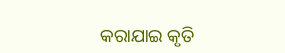କରାଯାଇ କୃତି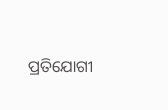ପ୍ରତିଯୋଗୀ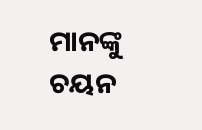ମାନଙ୍କୁ ଚୟନ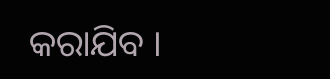କରାଯିବ ।